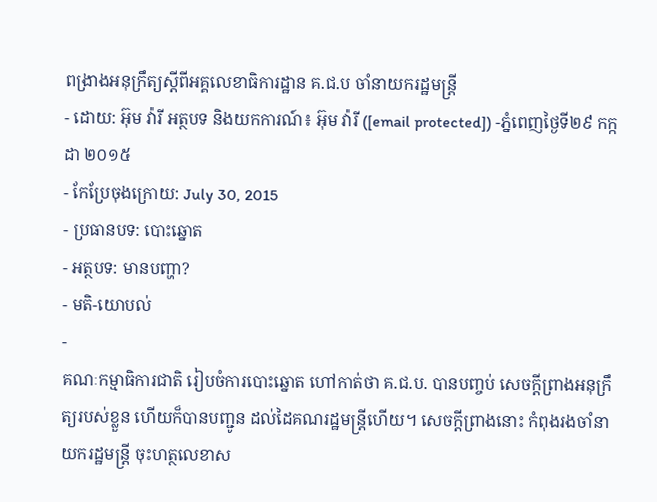ពង្រាងអនុក្រឹត្យស្តីពីអគ្គលេខាធិការដ្ឋាន គ.ជ.ប ចាំនាយករដ្ឋមន្ត្រី
- ដោយ: អ៊ុម វ៉ារី អត្ថបទ និងយកការណ៍៖ អ៊ុម វ៉ារី ([email protected]) -ភ្នំពេញថ្ងៃទី២៩ កក្កដា ២០១៥
- កែប្រែចុងក្រោយ: July 30, 2015
- ប្រធានបទ: បោះឆ្នោត
- អត្ថបទ: មានបញ្ហា?
- មតិ-យោបល់
-
គណៈកម្មាធិការជាតិ រៀបចំការបោះឆ្នោត ហៅកាត់ថា គ.ជ.ប. បានបញ្ចប់ សេចក្តីព្រាងអនុក្រឹត្យរបស់ខ្លួន ហើយក៏បានបញ្ជូន ដល់ដៃគណរដ្ឋមន្រ្តីហើយ។ សេចក្ដីព្រាងនោះ កំពុងរងចាំនាយករដ្ឋមន្ត្រី ចុះហត្ថលេខាស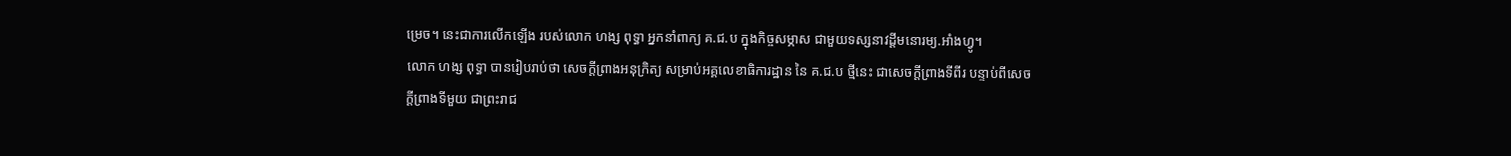ម្រេច។ នេះជាការលើកឡើង របស់លោក ហង្ស ពុទ្ធា អ្នកនាំពាក្យ គ.ជ.ប ក្នុងកិច្ចសម្ភាស ជាមួយទស្សនាវដ្តីមនោរម្យ.អាំងហ្វូ។
លោក ហង្ស ពុទ្ធា បានរៀបរាប់ថា សេចក្តីព្រាងអនុក្រិត្យ សម្រាប់អគ្គលេខាធិការដ្ឋាន នៃ គ.ជ.ប ថ្មីនេះ ជាសេចក្តីព្រាងទីពីរ បន្ទាប់ពីសេចក្តីព្រាងទីមួយ ជាព្រះរាជ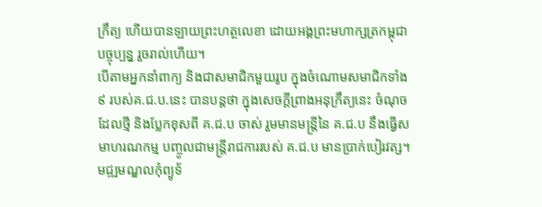ក្រឹត្យ ហើយបានឡាយព្រះហត្ថលេខា ដោយអង្គព្រះមហាក្សត្រកម្ពុជាបច្ចុប្បន្ន រួចរាល់ហើយ។
បើតាមអ្នកនាំពាក្យ និងជាសមាជិកមួយរូប ក្នុងចំណោមសមាជិកទាំង៩ របស់គ.ជ.ប.នេះ បានបន្តថា ក្នុងសេចក្តីព្រាងអនុក្រឹត្យនេះ ចំណុចដែលថ្មី និងប្លែកខុសពី គ.ជ.ប ចាស់ រួមមានមន្រ្តីនៃ គ.ជ.ប នឹងធ្វើសមាហរណកម្ម បញ្ចូលជាមន្រ្តីរាជការរបស់ គ.ជ.ប មានប្រាក់បៀរវត្ស។ មជ្ឍមណ្ឌលកុំព្យូទ័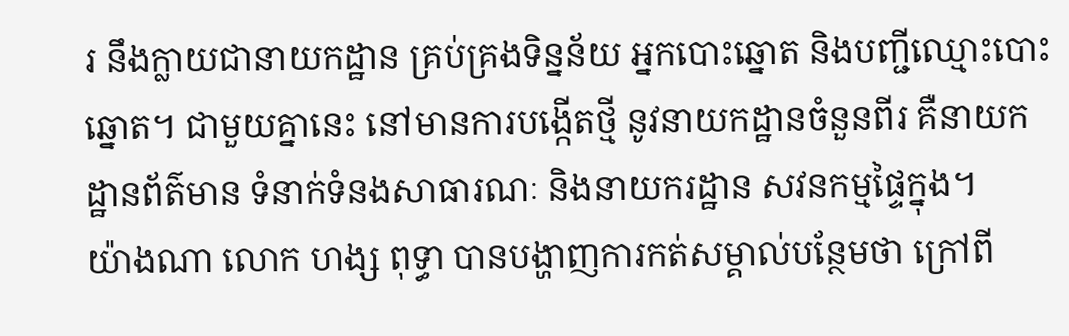រ នឹងក្លាយជានាយកដ្ឋាន គ្រប់គ្រងទិន្នន័យ អ្នកបោះឆ្នោត និងបញ្ជីឈ្មោះបោះឆ្នោត។ ជាមួយគ្នានេះ នៅមានការបង្កើតថ្មី នូវនាយកដ្ឋានចំនួនពីរ គឺនាយកដ្ឋានព័ត៌មាន ទំនាក់ទំនងសាធារណៈ និងនាយករដ្ឋាន សវនកម្មផ្ទៃក្នុង។
យ៉ាងណា លោក ហង្ស ពុទ្ធា បានបង្ហាញការកត់សម្គាល់បន្ថែមថា ក្រៅពី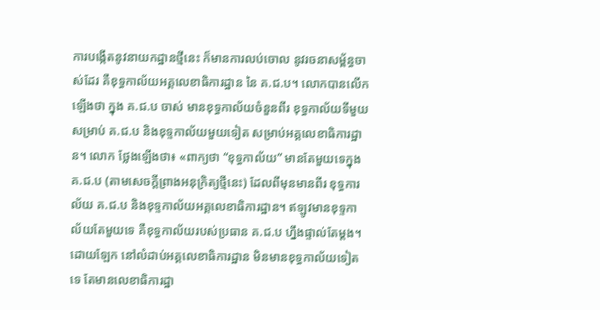ការបង្កើតនូវនាយកដ្ឋានថ្មីនេះ ក៏មានការលប់ចោល នូវរចនាសម្ព័ន្ធចាស់ដែរ គឺខុទ្ធកាល័យអគ្គលេខាធិការដ្ឋាន នៃ គ.ជ.ប។ លោកបានលើកឡើងថា ក្នុង គ.ជ.ប ចាស់ មានខុទ្ធកាល័យចំនួនពីរ ខុទ្ធកាល័យទីមួយសម្រាប់ គ.ជ.ប និងខុទ្ទកាល័យមួយទៀត សម្រាប់អគ្គលេខាធិការដ្ឋាន។ លោក ថ្លែងឡើងថា៖ «ពាក្យថា “ខុទ្ធកាល័យ” មានតែមួយទេក្នុង គ.ជ.ប (តាមសេចក្តីព្រាងអនុក្រិត្យថ្មីនេះ) ដែលពីមុនមានពីរ ខុទ្ធការល័យ គ.ជ.ប និងខុទ្ទកាល័យអគ្គលេខាធិការដ្ឋាន។ ឥឡូវមានខុទ្ទកាល័យតែមួយទេ គឺខុទ្ធកាល័យរបស់ប្រធាន គ.ជ.ប ហ្នឹងផ្ទាល់តែម្តង។ ដោយឡែក នៅលំដាប់អគ្គលេខាធិការដ្ឋាន មិនមានខុទ្ធកាល័យទៀតទេ តែមានលេខាធិការដ្ឋា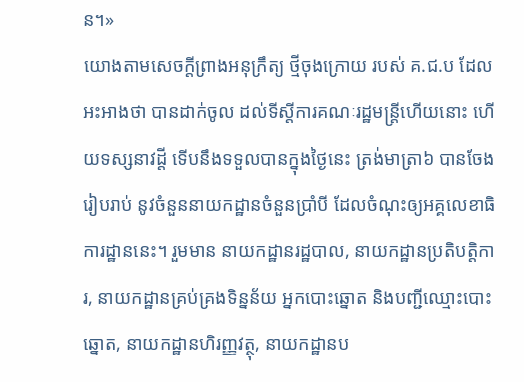ន។»
យោងតាមសេចក្តីព្រាងអនុក្រឹត្យ ថ្មីចុងក្រោយ របស់ គ.ជ.ប ដែលអះអាងថា បានដាក់ចូល ដល់ទីស្តីការគណៈរដ្ឋមន្រ្តីហើយនោះ ហើយទស្សនាវដ្តី ទើបនឹងទទួលបានក្នុងថ្ងៃនេះ ត្រង់មាត្រា៦ បានចែងរៀបរាប់ នូវចំនួននាយកដ្ឋានចំនួនប្រាំបី ដែលចំណុះឲ្យអគ្គលេខាធិការដ្ឋាននេះ។ រួមមាន នាយកដ្ឋានរដ្ឋបាល, នាយកដ្ឋានប្រតិបត្តិការ, នាយកដ្ឋានគ្រប់គ្រងទិន្នន័យ អ្នកបោះឆ្នោត និងបញ្ជីឈ្មោះបោះឆ្នោត, នាយកដ្ឋានហិរញ្ញវត្ថុ, នាយកដ្ឋានប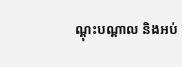ណ្តុះបណ្តាល និងអប់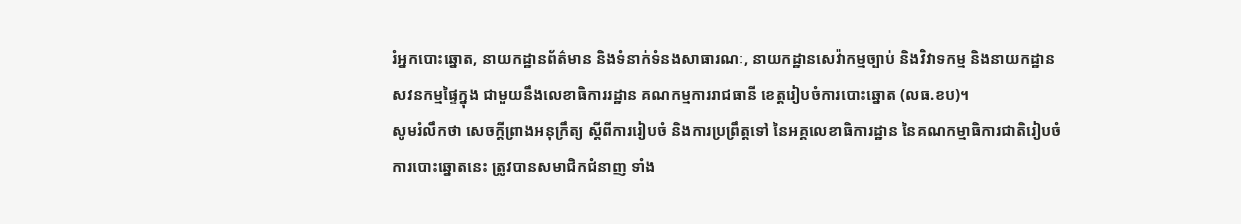រំអ្នកបោះឆ្នោត, នាយកដ្ឋានព័ត៌មាន និងទំនាក់ទំនងសាធារណៈ, នាយកដ្ឋានសេវ៉ាកម្មច្បាប់ និងវិវាទកម្ម និងនាយកដ្ឋានសវនកម្មផ្ទៃក្នុង ជាមួយនឹងលេខាធិការរដ្ឋាន គណកម្មការរាជធានី ខេត្តរៀបចំការបោះឆ្នោត (លធ.ខប)។
សូមរំលឹកថា សេចក្តីព្រាងអនុក្រឹត្យ ស្តីពីការរៀបចំ និងការប្រព្រឹត្តទៅ នៃអគ្គលេខាធិការដ្ឋាន នៃគណកម្មាធិការជាតិរៀបចំការបោះឆ្នោតនេះ ត្រូវបានសមាជិកជំនាញ ទាំង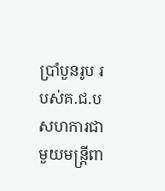ប្រាំបួនរូប របស់គ.ជ.ប សហការជាមួយមន្រ្តីពា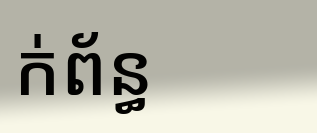ក់ព័ន្ធ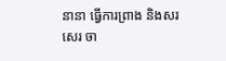នានា ធ្វើការព្រាង និងសរសេរ ចា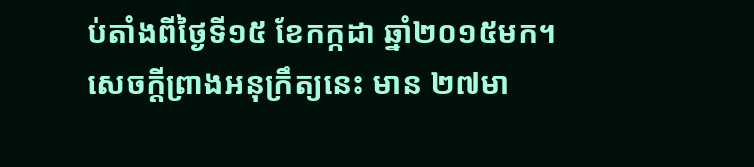ប់តាំងពីថ្ងៃទី១៥ ខែកក្កដា ឆ្នាំ២០១៥មក។ សេចក្តីព្រាងអនុក្រឹត្យនេះ មាន ២៧មា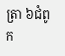ត្រា ៦ជំពូក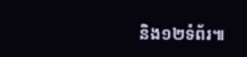និង១២ទំព័រ៕